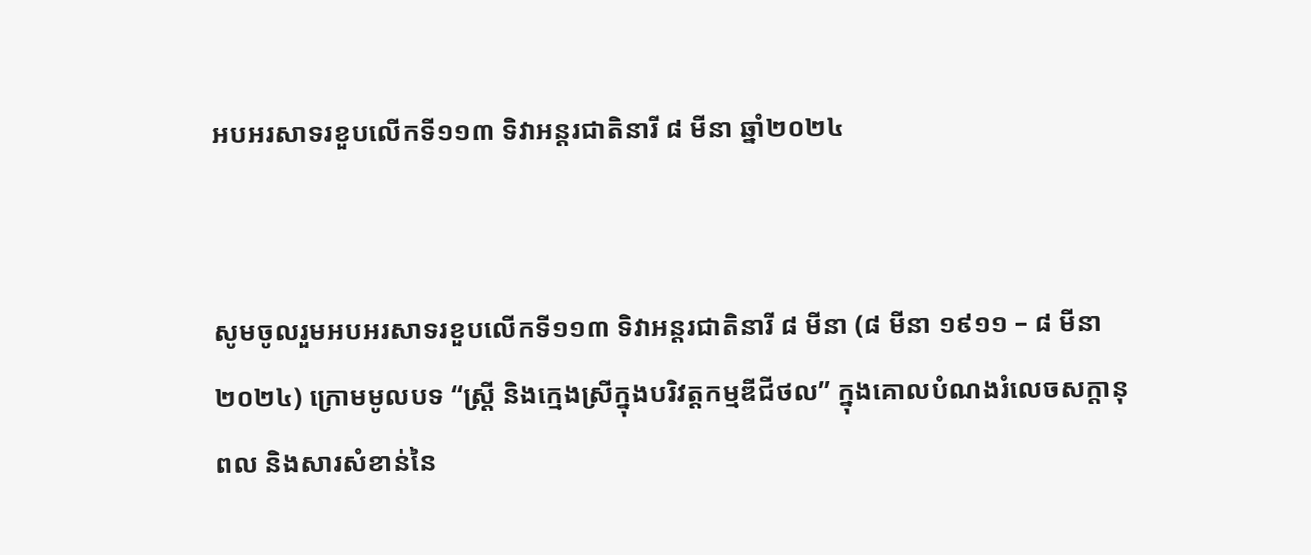អបអរសាទរខួបលើកទី១១៣ ទិវាអន្តរជាតិនារី ៨ មីនា ឆ្នាំ២០២៤


សូមចូលរួមអបអរសាទរខួបលើកទី១១៣ ទិវាអន្តរជាតិនារី ៨ មីនា (៨ មីនា ១៩១១ – ៨ មីនា ២០២៤) ក្រោមមូលបទ “ស្រ្តី និងក្មេងស្រីក្នុងបរិវត្តកម្មឌីជីថល” ក្នុងគោលបំណងរំលេចសក្តានុពល និងសារសំខាន់នៃ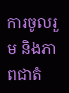ការចូលរួម និងភាពជាតំ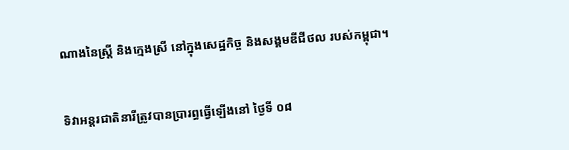ណាងនៃស្រ្តី និងក្មេងស្រី នៅក្នុងសេដ្ឋកិច្ច និងសង្គមឌីជីថល របស់កម្ពុជា។


ទិវាអន្តរជាតិនារីត្រូវបានប្រារព្ធធ្វើឡើងនៅ ថ្ងៃទី ០៨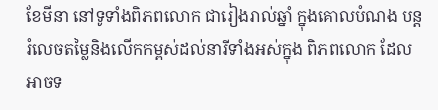ខែមីនា នៅទូទាំងពិភពលោក ជារៀងរាល់ឆ្នាំ ក្នុងគោលបំណង បន្តរំលេចតម្លៃនិងលើកកម្ពស់ដល់នារីទាំងអស់ក្នុង ពិភពលោក ដែលអាចទ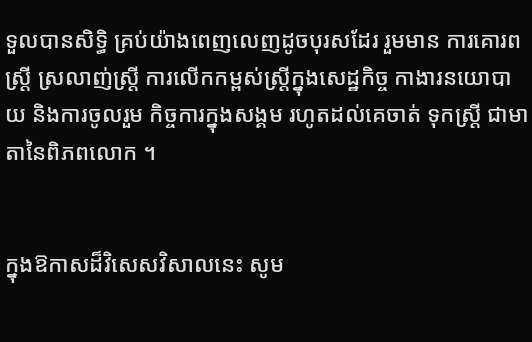ទួលបានសិទ្ធិ គ្រប់យ៉ាងពេញលេញដូចបុរសដែរ រួមមាន ការគោរពស្ត្រី ស្រលាញ់ស្ត្រី ការលើកកម្ពស់ស្ត្រីក្នុងសេដ្ឋកិច្ច កាងារនយោបាយ និងការចូលរួម កិច្ចការក្នុងសង្គម រហូតដល់គេចាត់ ទុកស្ត្រី ជាមាតានៃពិភពលោក ។


ក្នុងឱកាសដ៏វិសេសវិសាលនេះ សូម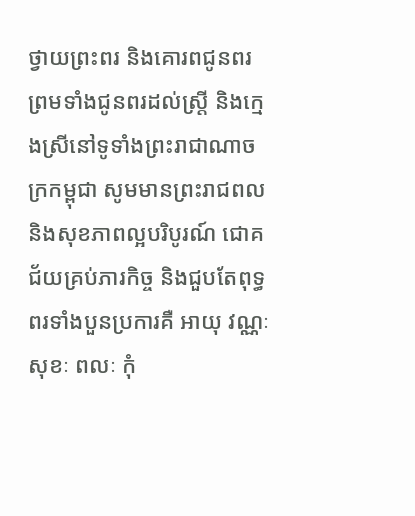ថ្វាយព្រះពរ និងគោរពជូនពរ ព្រមទាំងជូនពរដល់ស្ត្រី និងក្មេងស្រីនៅទូទាំងព្រះរាជាណាចក្រកម្ពុជា សូមមានព្រះរាជពល និងសុខភាពល្អបរិបូរណ៍ ជោគជ័យគ្រប់ភារកិច្ច និងជួបតែពុទ្ធពរទាំងបួនប្រការគឺ អាយុ វណ្ណៈ សុខៈ ពលៈ កុំ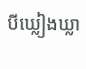បីឃ្លៀងឃ្លា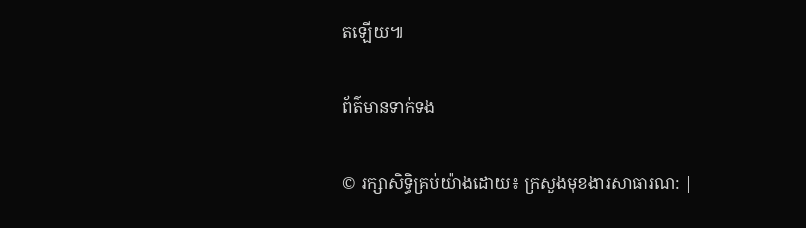តឡើយ៕

ព័ត៌មានទាក់ទង

© រក្សាសិទ្ធិគ្រប់យ៉ាងដោយ៖ ក្រសួងមុខងារសាធារណ: |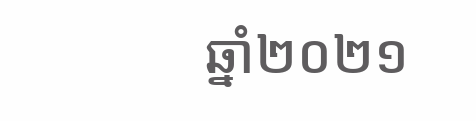ឆ្នាំ២០២១